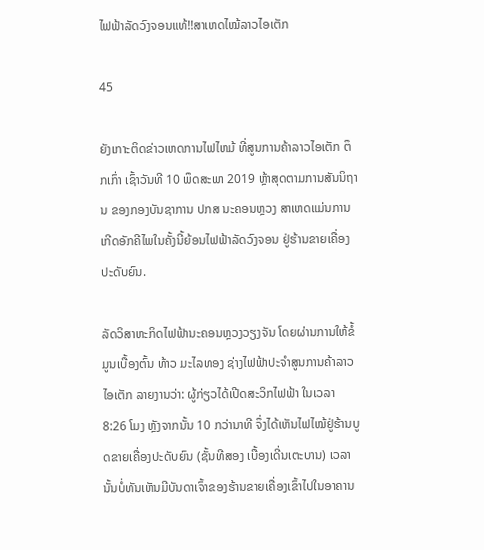ໄຟຟ້າລັດວົງຈອນແທ້!!ສາເຫດໄໝ້ລາວໄອເຕັກ

45

ຍັງເກາະຕິດຂ່າວເຫດການໄຟໄຫມ້ ທີ່ສູນການຄ້າລາວໄອເຕັກ ຕຶກເກົ່າ ເຊົ້າວັນທີ 10 ພຶດສະພາ 2019 ຫຼ້າສຸດຕາມການສັນນິຖານ ຂອງກອງບັນຊາການ ປກສ ນະຄອນຫຼວງ ສາເຫດແມ່ນການເກີດອັກຄີໄພໃນຄັ້ງນີ້ຍ້ອນໄຟຟ້າລັດວົງຈອນ ຢູ່ຮ້ານຂາຍເຄື່ອງປະດັບຍົນ.

ລັດວິສາຫະກິດໄຟຟ້ານະຄອນຫຼວງວຽງຈັນ ໂດຍຜ່ານການໃຫ້ຂໍ້ມູນເບື້ອງຕົ້ນ ທ້າວ ມະໄລທອງ ຊ່າງໄຟຟ້າປະຈໍາສູນການຄ້າລາວໄອເຕັກ ລາຍງານວ່າ: ຜູ້ກ່ຽວໄດ້ເປີດສະວິກໄຟຟ້າ ໃນເວລາ 8:26 ໂມງ ຫຼັງຈາກນັ້ນ 10 ກວ່ານາທີ ຈຶ່ງໄດ້ເຫັນໄຟໄໝ້ຢູ່ຮ້ານບູດຂາຍເຄື່ອງປະດັບຍົນ (ຊັ້ນທີສອງ ເບື້ອງເດີ່ນເຕະບານ) ເວລານັ້ນບໍ່ທັນເຫັນມີບັນດາເຈົ້າຂອງຮ້ານຂາຍເຄື່ອງເຂົ້າໄປໃນອາຄານ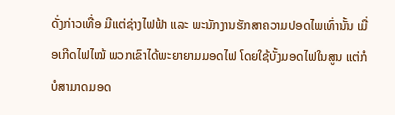ດັ່ງກ່າວເທື່ອ ມີແຕ່ຊ່າງໄຟຟ້າ ແລະ ພະນັກງານຮັກສາຄວາມປອດໄພເທົ່ານັ້ນ ເມື່ອເກີດໄຟໄໝ້ ພວກເຂົາໄດ້ພະຍາຍາມມອດໄຟ ໂດຍໃຊ້ບັ້ງມອດໄຟໃນສູນ ແຕ່ກໍບໍສາມາດມອດ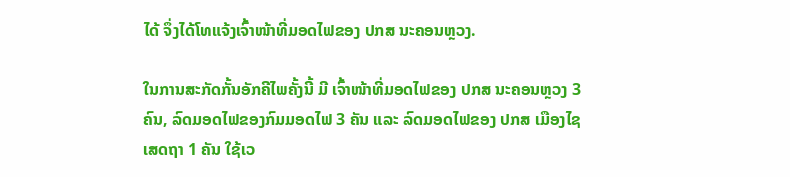ໄດ້ ຈຶ່ງໄດ້ໂທແຈ້ງເຈົ້າໜ້າທີ່ມອດໄຟຂອງ ປກສ ນະຄອນຫຼວງ.

ໃນການສະກັດກັ້ນອັກຄີໄພຄັ້ງນີ້ ມີ ເຈົ້າໜ້າທີ່ມອດໄຟຂອງ ປກສ ນະຄອນຫຼວງ 3 ຄົນ, ລົດມອດໄຟຂອງກົມມອດໄຟ 3 ຄັນ ແລະ ລົດມອດໄຟຂອງ ປກສ ເມືອງໄຊເສດຖາ 1 ຄັນ ໃຊ້ເວ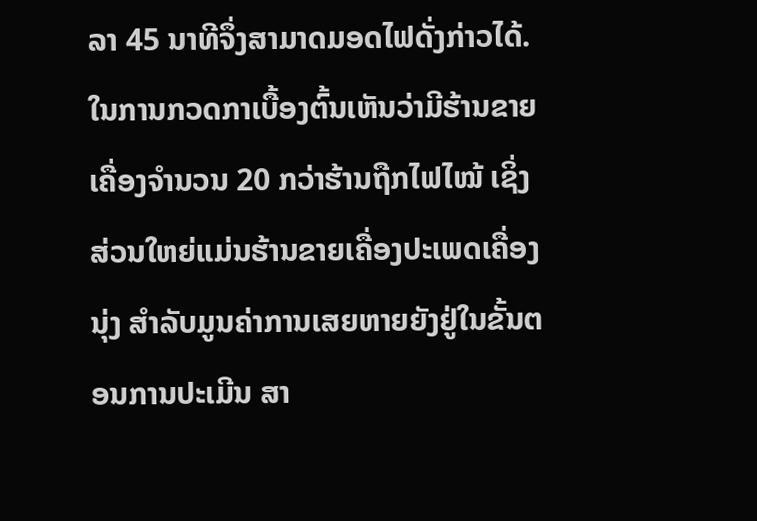ລາ 45 ນາທີຈຶ່ງສາມາດມອດໄຟດັ່ງກ່າວໄດ້. ໃນການກວດກາເບື້ອງຕົ້ນເຫັນວ່າມີຮ້ານຂາຍເຄື່ອງຈໍານວນ 20 ກວ່າຮ້ານຖືກໄຟໄໝ້ ເຊິ່ງສ່ວນໃຫຍ່ແມ່ນຮ້ານຂາຍເຄື່ອງປະເພດເຄື່ອງນຸ່ງ ສໍາລັບມູນຄ່າການເສຍຫາຍຍັງຢູ່ໃນຂັ້ນຕອນການປະເມີນ ສາ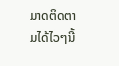ມາດຕິດຕາມໄດ້ໄວໆນີ້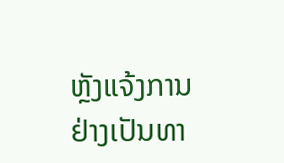ຫຼັງແຈ້ງການຢ່າງເປັນທາ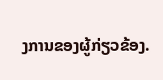ງການຂອງຜູ້ກ່ຽວຂ້ອງ.